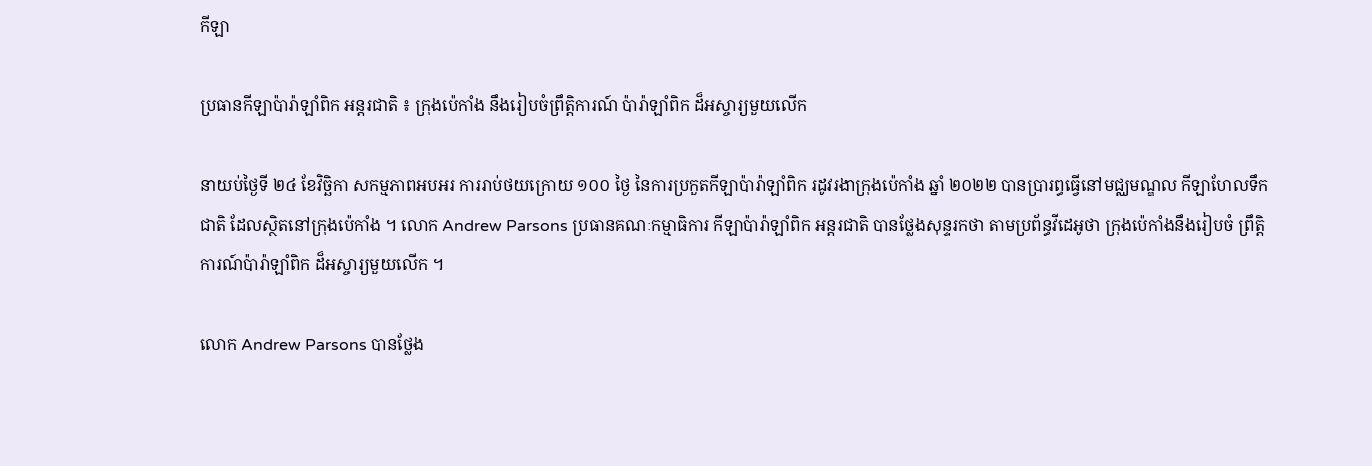កីឡា

ប្រធានកីឡាប៉ារ៉ាឡាំពិក អន្តរជាតិ ៖ ក្រុងប៉េកាំង នឹងរៀបចំព្រឹត្តិការណ៍ ប៉ារ៉ាឡាំពិក ដ៏អស្ចារ្យមួយលើក

នាយប់ថ្ងៃទី ២៤ ខែវិច្ឆិកា សកម្មភាពអបអរ ការរាប់ថយក្រោយ ១០០ ថ្ងៃ នៃការប្រកួតកីឡាប៉ារ៉ាឡាំពិក រដូវរងាក្រុងប៉េកាំង ឆ្នាំ ២០២២ បានប្រារព្ធធ្វើនៅមជ្ឈមណ្ឌល កីឡាហែលទឹកជាតិ ដែលស្ថិតនៅក្រុងប៉េកាំង ។ លោក Andrew Parsons ប្រធានគណៈកម្មាធិការ កីឡាប៉ារ៉ាឡាំពិក អន្តរជាតិ បានថ្លែងសុន្ទរកថា តាមប្រព័ន្ធវីដេអូថា ក្រុងប៉េកាំងនឹងរៀបចំ ព្រឹត្តិការណ៍ប៉ារ៉ាឡាំពិក ដ៏អស្ចារ្យមួយលើក ។

លោក Andrew Parsons បានថ្លែង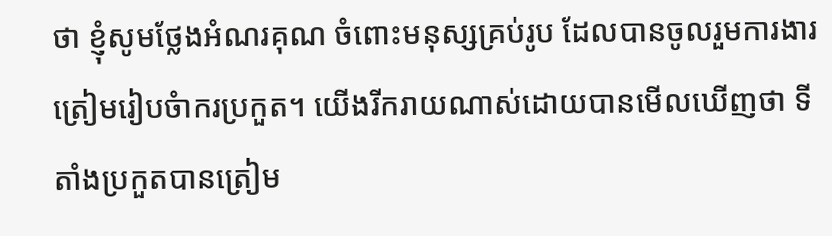ថា ខ្ញុំសូមថ្លែងអំណរគុណ ចំពោះមនុស្សគ្រប់រូប ដែលបានចូលរួមការងារ ត្រៀមរៀបចំាករប្រកួត។ យើងរីករាយណាស់ដោយបានមើលឃើញថា ទីតាំងប្រកួតបានត្រៀម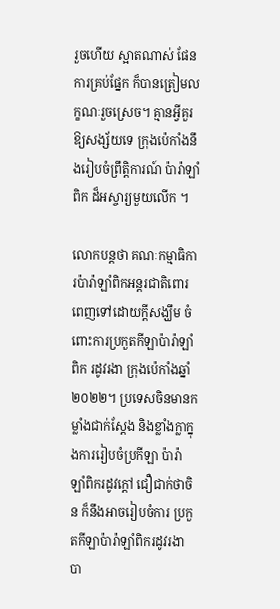រួចហើយ ស្អាតណាស់ ផែនការគ្រប់ផ្នែក ក៏បានត្រៀមលក្ខណៈរួចស្រេច។ គ្មានអ្វីគួរឱ្យសង្ស័យទេ ក្រុងប៉េកាំងនឹងរៀបចំព្រឹត្តិការណ៍ ប៉ារ៉ាឡាំពិក ដ៏អស្ចារ្យមួយលើក ។

លោកបន្តថា គណៈកម្មាធិការប៉ារ៉ាឡាំពិកអន្តរជាតិពោរពេញទៅដោយក្តីសង្ឃឹម ចំពោះការប្រកួតកីឡាប៉ារ៉ាឡាំពិក រដូវរងា ក្រុងប៉េកាំងឆ្នាំ ២០២២។ ប្រទេសចិនមានកម្លាំងជាក់ស្តែង និងខ្លាំងក្លាក្នុងការរៀបចំប្រកីឡា ប៉ារ៉ា ឡាំពិករដូវក្តៅ ជឿជាក់ថាចិន ក៏នឹងអាចរៀបចំការ ប្រកួតកីឡាប៉ារ៉ាឡាំពិករដូវរងា បា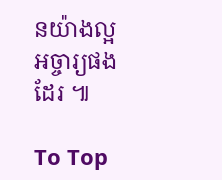នយ៉ាងល្អអច្ចារ្យផងដែរ ៕

To Top